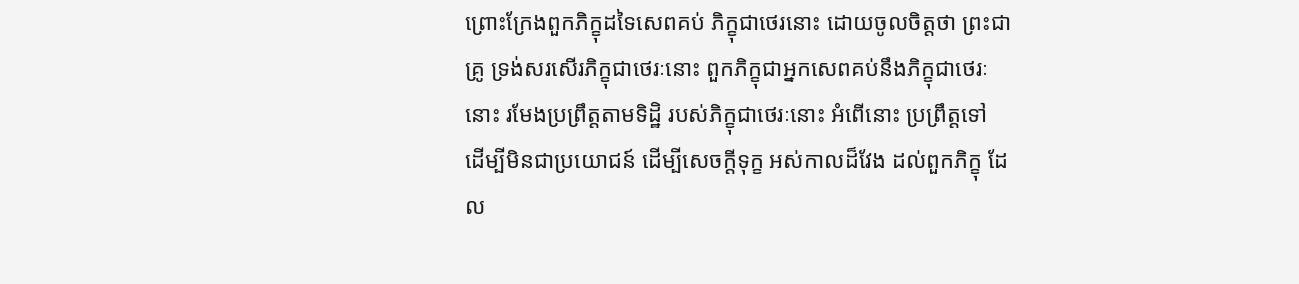ព្រោះក្រែងពួកភិក្ខុដទៃសេពគប់ ភិក្ខុជាថេរនោះ ដោយចូលចិត្តថា ព្រះជាគ្រូ ទ្រង់សរសើរភិក្ខុជាថេរៈនោះ ពួកភិក្ខុជាអ្នកសេពគប់នឹងភិក្ខុជាថេរៈនោះ រមែងប្រព្រឹត្តតាមទិដ្ឋិ របស់ភិក្ខុជាថេរៈនោះ អំពើនោះ ប្រព្រឹត្តទៅ ដើម្បីមិនជាប្រយោជន៍ ដើម្បីសេចក្ដីទុក្ខ អស់កាលដ៏វែង ដល់ពួកភិក្ខុ ដែល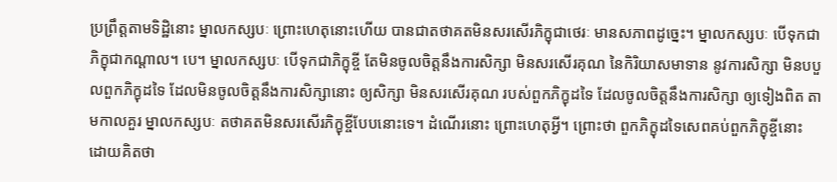ប្រព្រឹត្តតាមទិដ្ឋិនោះ ម្នាលកស្សបៈ ព្រោះហេតុនោះហើយ បានជាតថាគតមិនសរសើរភិក្ខុជាថេរៈ មានសភាពដូច្នេះ។ ម្នាលកស្សបៈ បើទុកជាភិក្ខុជាកណ្ដាល។ បេ។ ម្នាលកស្សបៈ បើទុកជាភិក្ខុខ្ចី តែមិនចូលចិត្តនឹងការសិក្សា មិនសរសើរគុណ នៃកិរិយាសមាទាន នូវការសិក្សា មិនបបួលពួកភិក្ខុដទៃ ដែលមិនចូលចិត្តនឹងការសិក្សានោះ ឲ្យសិក្សា មិនសរសើរគុណ របស់ពួកភិក្ខុដទៃ ដែលចូលចិត្តនឹងការសិក្សា ឲ្យទៀងពិត តាមកាលគួរ ម្នាលកស្សបៈ តថាគតមិនសរសើរភិក្ខុខ្ចីបែបនោះទេ។ ដំណើរនោះ ព្រោះហេតុអ្វី។ ព្រោះថា ពួកភិក្ខុដទៃសេពគប់ពួកភិក្ខុខ្ចីនោះ ដោយគិតថា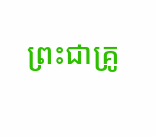ព្រះជាគ្រូ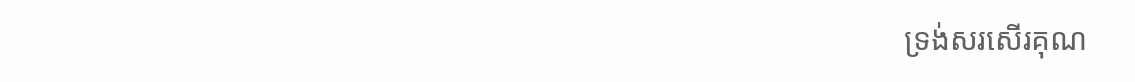ទ្រង់សរសើរគុណ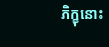ភិក្ខុនោះ